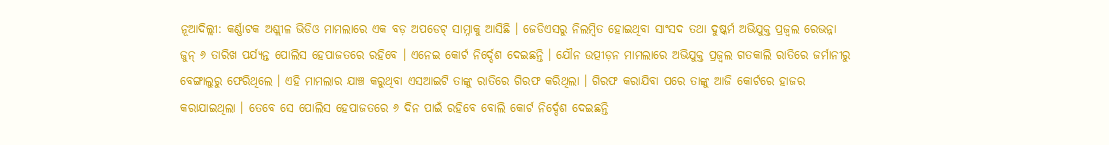ନୂଆଦିଲ୍ଲୀ: କର୍ଣ୍ଣାଟକ ଅଶ୍ଲୀଳ ଭିଡିଓ ମାମଲାରେ ଏକ ବଡ଼ ଅପଡେଟ୍ ସାମ୍ନାକୁ ଆସିଛି । ଜେଡିଏସରୁ ନିଲମ୍ବିତ ହୋଇଥିବା ସାଂସଦ ତଥା ଦୁଷ୍କର୍ମ ଅଭିଯୁକ୍ତ ପ୍ରଜ୍ୱଲ ରେଭନ୍ନା ଜୁନ୍ ୬ ତାରିଖ ପର୍ଯ୍ୟନ୍ତ ପୋଲିସ ହେପାଜତରେ ରହିବେ । ଏନେଇ କୋର୍ଟ ନିର୍ଦ୍ଦେଶ ଦେଇଛନ୍ତି । ଯୌନ ଉତ୍ପୀଡ଼ନ ମାମଲାରେ ଅଭିଯୁକ୍ତ ପ୍ରଜ୍ୱଲ ଗତକାଲି ରାତିରେ ଜର୍ମାନୀରୁ ବେଙ୍ଗାଲୁରୁ ଫେରିଥିଲେ । ଏହି ମାମଲାର ଯାଞ୍ଚ କରୁଥିବା ଏସଆଇଟି ତାଙ୍କୁ ରାତିରେ ଗିରଫ କରିଥିଲା । ଗିରଫ କରାଯିବା ପରେ ତାଙ୍କୁ ଆଜି କୋର୍ଟରେ ହାଜର କରାଯାଇଥିଲା । ତେବେ ସେ ପୋଲିସ ହେପାଜତରେ ୬ ଦିନ ପାଇଁ ରହିବେ ବୋଲି କୋର୍ଟ ନିର୍ଦ୍ଦେଶ ଦେଇଛନ୍ତି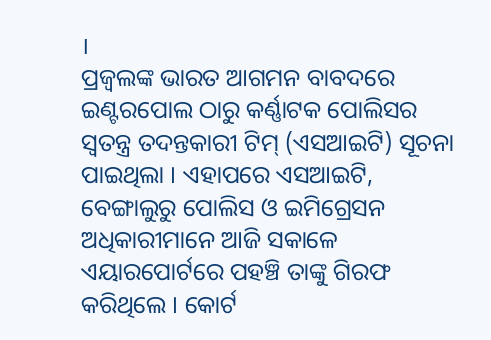।
ପ୍ରଜ୍ୱଲଙ୍କ ଭାରତ ଆଗମନ ବାବଦରେ ଇଣ୍ଟରପୋଲ ଠାରୁ କର୍ଣ୍ଣାଟକ ପୋଲିସର ସ୍ୱତନ୍ତ୍ର ତଦନ୍ତକାରୀ ଟିମ୍ (ଏସଆଇଟି) ସୂଚନା ପାଇଥିଲା । ଏହାପରେ ଏସଆଇଟି, ବେଙ୍ଗାଲୁରୁ ପୋଲିସ ଓ ଇମିଗ୍ରେସନ ଅଧିକାରୀମାନେ ଆଜି ସକାଳେ ଏୟାରପୋର୍ଟରେ ପହଞ୍ଚି ତାଙ୍କୁ ଗିରଫ କରିଥିଲେ । କୋର୍ଟ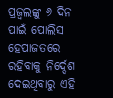ପ୍ରଜ୍ୱଲଙ୍କୁ ୬ ଦିନ ପାଇଁ ପୋଲିସ ହେପାଜତରେ ରହିବାକୁ ନିର୍ଦ୍ଦେଶ ଦେଇଥିବାରୁ ଏହି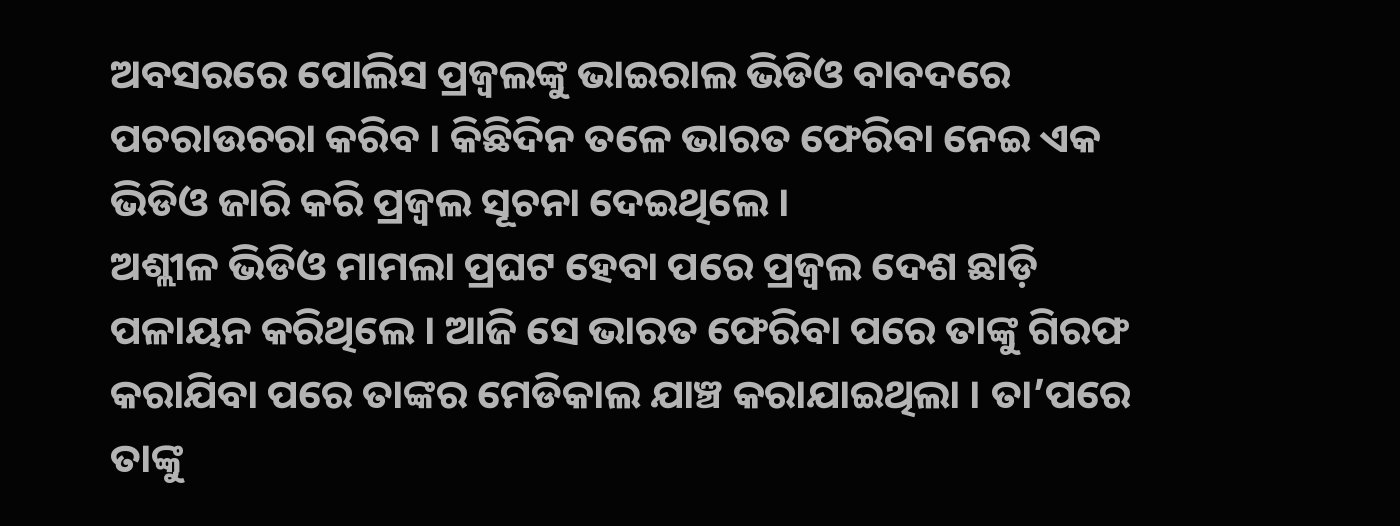ଅବସରରେ ପୋଲିସ ପ୍ରଜ୍ୱଲଙ୍କୁ ଭାଇରାଲ ଭିଡିଓ ବାବଦରେ ପଚରାଉଚରା କରିବ । କିଛିଦିନ ତଳେ ଭାରତ ଫେରିବା ନେଇ ଏକ ଭିଡିଓ ଜାରି କରି ପ୍ରଜ୍ୱଲ ସୂଚନା ଦେଇଥିଲେ ।
ଅଶ୍ଲୀଳ ଭିଡିଓ ମାମଲା ପ୍ରଘଟ ହେବା ପରେ ପ୍ରଜ୍ୱଲ ଦେଶ ଛାଡ଼ି ପଳାୟନ କରିଥିଲେ । ଆଜି ସେ ଭାରତ ଫେରିବା ପରେ ତାଙ୍କୁ ଗିରଫ କରାଯିବା ପରେ ତାଙ୍କର ମେଡିକାଲ ଯାଞ୍ଚ କରାଯାଇଥିଲା । ତା’ପରେ ତାଙ୍କୁ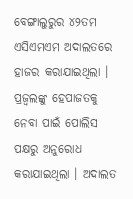ବେଙ୍ଗାଲୁରୁର ୪୨ତମ ଏସିଏମଏମ ଅଦାଲତରେ ହାଜର କରାଯାଇଥିଲା । ପ୍ରଜ୍ୱଲଙ୍କୁ ହେପାଜତକୁ ନେବା ପାଇଁ ପୋଲିସ ପକ୍ଷରୁ ଅନୁରୋଧ କରାଯାଇଥିଲା । ଅଦାଲତ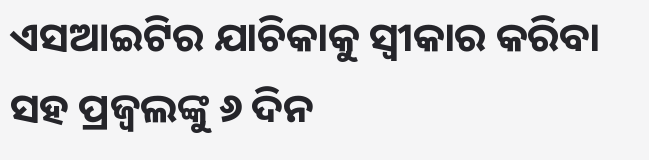ଏସଆଇଟିର ଯାଚିକାକୁ ସ୍ୱୀକାର କରିବା ସହ ପ୍ରଜ୍ୱଲଙ୍କୁ ୬ ଦିନ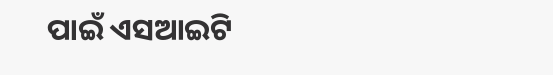ପାଇଁ ଏସଆଇଟି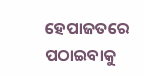ହେପାଜତରେ ପଠାଇବାକୁ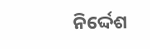ନିର୍ଦ୍ଦେଶ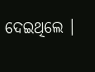ଦେଇଥିଲେ ।